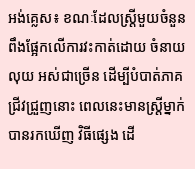អង់គ្លេស៖ ខណៈដែលស្ត្រីមួយចំនួន ពឹងផ្អែកលើការវះកាត់ដោយ ចំនាយលុយ អស់ជាច្រើន ដើម្បីបំបាត់ភាគជ្រីវជ្រួញនោះ ពេលនេះមានស្ត្រីម្នាក់បានរកឃើញ វិធីផ្សេង ដើ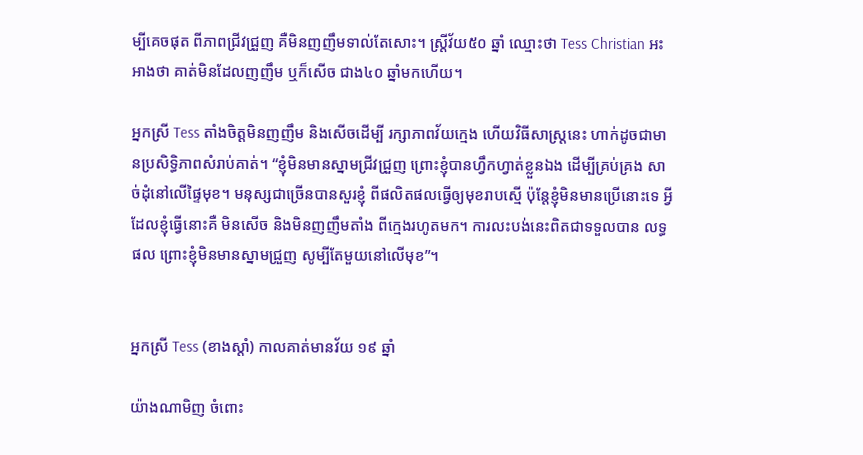ម្បីគេចផុត ពីភាពជ្រីវជ្រួញ គឺមិនញញឹមទាល់តែសោះ។ ស្ត្រីវ័យ៥០ ឆ្នាំ ឈ្មោះថា Tess Christian អះអាងថា គាត់មិនដែលញញឹម ឬក៏សើច ជាង៤០ ឆ្នាំមកហើយ។

អ្នកស្រី Tess តាំងចិត្តមិនញញឹម និងសើចដើម្បី រក្សាភាពវ័យក្មេង ហើយវិធីសាស្ត្រនេះ ហាក់ដូចជាមានប្រសិទ្ធិភាពសំរាប់គាត់។ “ខ្ញុំមិនមានស្នាមជ្រីវជ្រួញ ព្រោះខ្ញុំបានហ្វឹកហ្វាត់ខ្លួនឯង ដើម្បីគ្រប់គ្រង សាច់ដុំនៅលើផ្ទៃមុខ។ មនុស្សជាច្រើនបានសួរខ្ញុំ ពីផលិតផលធ្វើឲ្យមុខរាបស្មើ ប៉ុន្តែខ្ញុំមិនមានប្រើនោះទេ អ្វីដែលខ្ញុំធ្វើនោះគឺ មិនសើច និងមិនញញឹមតាំង ពីក្មេងរហូតមក។ ការលះបង់នេះពិតជាទទួលបាន លទ្ធផល ព្រោះខ្ញុំមិនមានស្នាមជ្រួញ សូម្បីតែមួយនៅលើមុខ”។


អ្នកស្រី Tess (ខាងស្តាំ) កាលគាត់មានវ័យ ១៩ ឆ្នាំ

យ៉ាងណាមិញ ចំពោះ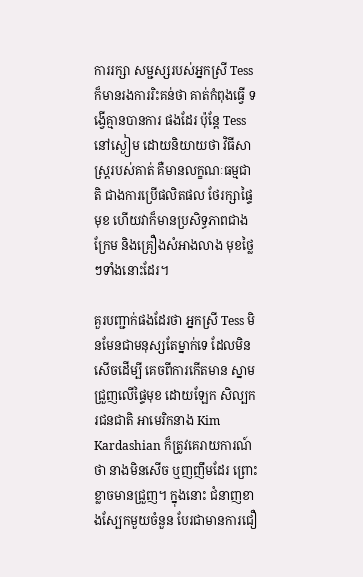ការរក្សា សម្ជស្សរបស់អ្នកស្រី Tess ក៏មានរងការរិះគន់ថា គាត់កំពុងធ្វើ ទង្វើគ្មានបានការ ផងដែរ ប៉ុន្តែ Tess នៅស្ងៀម ដោយនិយាយថា វិធីសាស្ត្ររបស់គាត់ គឺមានលក្ខណៈធម្មជាតិ ជាងការប្រើផលិតផល ថែរក្សាផ្ទៃមុខ ហើយវាក៏មានប្រសិទ្ធភាពជាង ក្រែម និងគ្រឿងសំអាងលាង មុខថ្លៃៗទាំងនោះដែរ។

គួរបញ្ជាក់ផងដែរថា អ្នកស្រី Tess មិនមែនជាមនុស្សតែម្នាក់ទេ ដែលមិនសើចដើម្បី គេចពីការកើតមាន ស្នាមជ្រួញលើផ្ទៃមុខ ដោយឡែក សិល្បករជនជាតិ អាមេរិកនាង Kim Kardashian ក៏ត្រូវគេរាយការណ៍ថា នាងមិនសើច ឬញញឹមដែរ ព្រោះខ្លាចមានជ្រួញ។ ក្នុងនោះ ជំនាញខាងស្បែកមួយចំនួន បែរជាមានការជឿ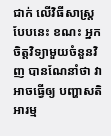ជាក់ លើវិធីសាស្ត្រ បែបនេះ ខណះ អ្នកចិត្តវិទ្យាមួយចំនួនវិញ បានណែនាំថា វាអាចធ្វើឲ្យ បញ្ហាសតិអារម្ម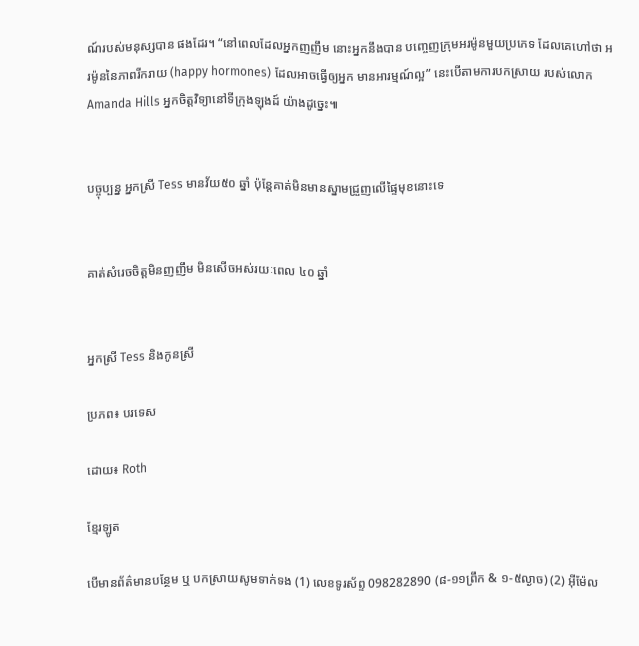ណ៍របស់មនុស្សបាន ផងដែរ។ “នៅពេលដែលអ្នកញញឹម នោះអ្នកនឹងបាន បញ្ចេញក្រុមអរម៉ូនមួយប្រភេទ ដែលគេហៅថា អរម៉ូននៃភាពរីករាយ (happy hormones) ដែលអាចធ្វើឲ្យអ្នក មានអារម្មណ៍ល្អ” នេះបើតាមការបកស្រាយ របស់លោក Amanda Hills អ្នកចិត្តវិទ្យានៅទីក្រុងឡុងដ៍ យ៉ាងដូច្នេះ៕


បច្ចុប្បន្ន អ្នកស្រី Tess មានវ័យ៥០ ឆ្នាំ ប៉ុន្តែគាត់មិនមានស្នាមជ្រួញលើផ្ទៃមុខនោះទេ


គាត់សំរេចចិត្តមិនញញឹម មិនសើចអស់រយៈពេល ៤០ ឆ្នាំ


អ្នកស្រី Tess និងកូនស្រី

ប្រភព៖ បរទេស

ដោយ៖ Roth

ខ្មែរឡូត

បើមានព័ត៌មានបន្ថែម ឬ បកស្រាយសូមទាក់ទង (1) លេខទូរស័ព្ទ 098282890 (៨-១១ព្រឹក & ១-៥ល្ងាច) (2) អ៊ីម៉ែល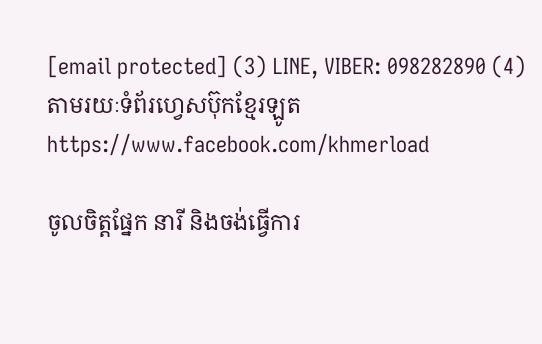[email protected] (3) LINE, VIBER: 098282890 (4) តាមរយៈទំព័រហ្វេសប៊ុកខ្មែរឡូត https://www.facebook.com/khmerload

ចូលចិត្តផ្នែក នារី និងចង់ធ្វើការ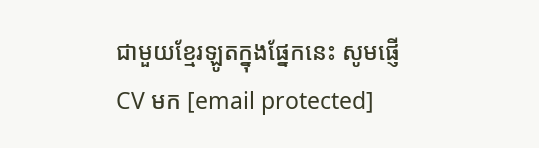ជាមួយខ្មែរឡូតក្នុងផ្នែកនេះ សូមផ្ញើ CV មក [email protected]